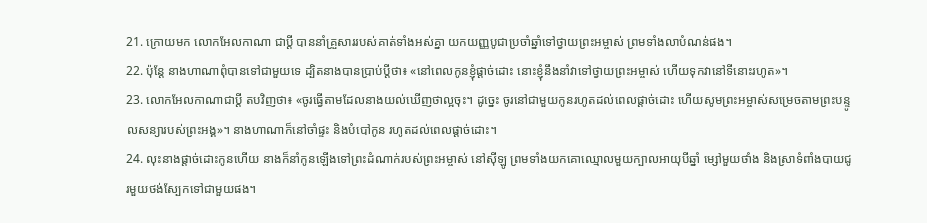21. ក្រោយមក លោកអែលកាណា ជាប្ដី បាននាំគ្រួសាររបស់គាត់ទាំងអស់គ្នា យកយញ្ញបូជាប្រចាំឆ្នាំទៅថ្វាយព្រះអម្ចាស់ ព្រមទាំងលាបំណន់ផង។
22. ប៉ុន្តែ នាងហាណាពុំបានទៅជាមួយទេ ដ្បិតនាងបានប្រាប់ប្ដីថា៖ «នៅពេលកូនខ្ញុំផ្ដាច់ដោះ នោះខ្ញុំនឹងនាំវាទៅថ្វាយព្រះអម្ចាស់ ហើយទុកវានៅទីនោះរហូត»។
23. លោកអែលកាណាជាប្ដី តបវិញថា៖ «ចូរធ្វើតាមដែលនាងយល់ឃើញថាល្អចុះ។ ដូច្នេះ ចូរនៅជាមួយកូនរហូតដល់ពេលផ្ដាច់ដោះ ហើយសូមព្រះអម្ចាស់សម្រេចតាមព្រះបន្ទូលសន្យារបស់ព្រះអង្គ»។ នាងហាណាក៏នៅចាំផ្ទះ និងបំបៅកូន រហូតដល់ពេលផ្ដាច់ដោះ។
24. លុះនាងផ្ដាច់ដោះកូនហើយ នាងក៏នាំកូនឡើងទៅព្រះដំណាក់របស់ព្រះអម្ចាស់ នៅស៊ីឡូ ព្រមទាំងយកគោឈ្មោលមួយក្បាលអាយុបីឆ្នាំ ម្សៅមួយថាំង និងស្រាទំពាំងបាយជូរមួយថង់ស្បែកទៅជាមួយផង។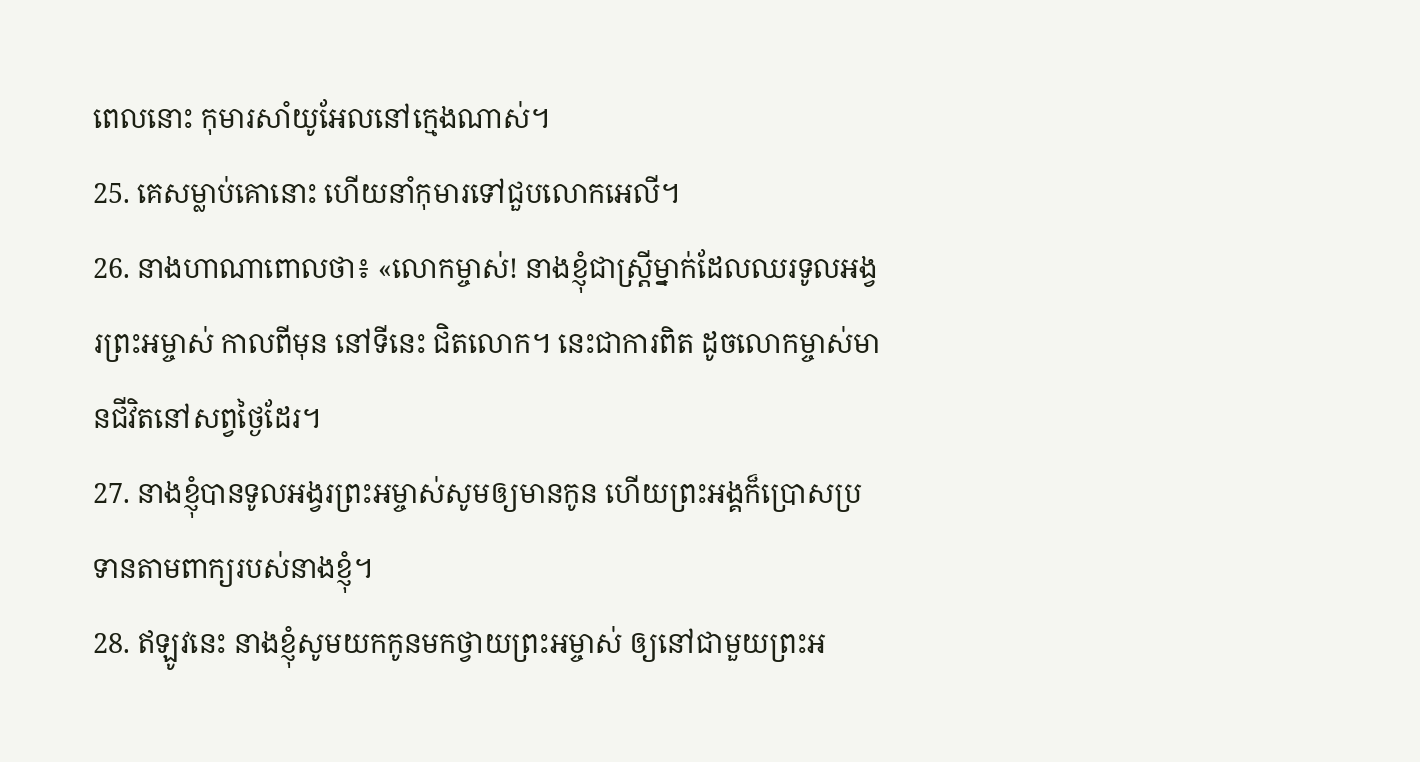ពេលនោះ កុមារសាំយូអែលនៅក្មេងណាស់។
25. គេសម្លាប់គោនោះ ហើយនាំកុមារទៅជួបលោកអេលី។
26. នាងហាណាពោលថា៖ «លោកម្ចាស់! នាងខ្ញុំជាស្ត្រីម្នាក់ដែលឈរទូលអង្វរព្រះអម្ចាស់ កាលពីមុន នៅទីនេះ ជិតលោក។ នេះជាការពិត ដូចលោកម្ចាស់មានជីវិតនៅសព្វថ្ងៃដែរ។
27. នាងខ្ញុំបានទូលអង្វរព្រះអម្ចាស់សូមឲ្យមានកូន ហើយព្រះអង្គក៏ប្រោសប្រទានតាមពាក្យរបស់នាងខ្ញុំ។
28. ឥឡូវនេះ នាងខ្ញុំសូមយកកូនមកថ្វាយព្រះអម្ចាស់ ឲ្យនៅជាមួយព្រះអ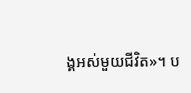ង្គអស់មួយជីវិត»។ ប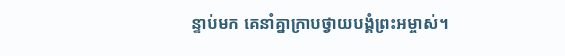ន្ទាប់មក គេនាំគ្នាក្រាបថ្វាយបង្គំព្រះអម្ចាស់។